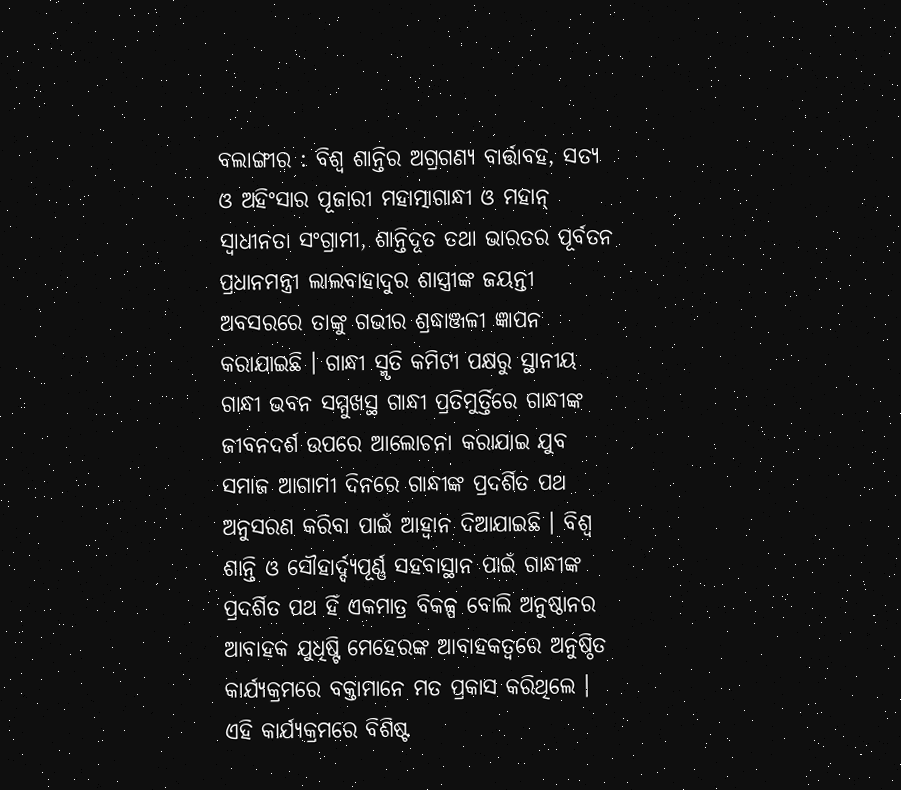ବଲାଙ୍ଗୀର : ବିଶ୍ୱ ଶାନ୍ତିର ଅଗ୍ରଗଣ୍ୟ ବାର୍ତ୍ତାବହ, ସତ୍ୟ ଓ ଅହିଂସାର ପୂଜାରୀ ମହାତ୍ମାଗାନ୍ଧୀ ଓ ମହାନ୍ ସ୍ୱାଧୀନତା ସଂଗ୍ରାମୀ, ଶାନ୍ତିଦୂତ ତଥା ଭାରତର ପୂର୍ବତନ ପ୍ରଧାନମନ୍ତ୍ରୀ ଲାଲବାହାଦୁର ଶାସ୍ତ୍ରୀଙ୍କ ଜୟନ୍ତୀ ଅବସରରେ ତାଙ୍କୁ ଗଭୀର ଶ୍ରଦ୍ଧାଞ୍ଜଳୀ ଜ୍ଞାପନ କରାଯାଇଛି । ଗାନ୍ଧୀ ସ୍ମୃତି କମିଟୀ ପକ୍ଷରୁ ସ୍ଥାନୀୟ ଗାନ୍ଧୀ ଭବନ ସମ୍ମୁଖସ୍ଥ ଗାନ୍ଧୀ ପ୍ରତିମୁର୍ତ୍ତିରେ ଗାନ୍ଧୀଙ୍କ ଜୀବନଦର୍ଶ ଉପରେ ଆଲୋଚନା କରାଯାଇ ଯୁବ ସମାଜ ଆଗାମୀ ଦିନରେ ଗାନ୍ଧୀଙ୍କ ପ୍ରଦର୍ଶିତ ପଥ ଅନୁସରଣ କରିବା ପାଇଁ ଆହ୍ୱାନ ଦିଆଯାଇଛି । ବିଶ୍ୱ ଶାନ୍ତି ଓ ସୌହାର୍ଦ୍ଦ୍ୟପୂର୍ଣ୍ଣ ସହବାସ୍ଥାନ ପାଇଁ ଗାନ୍ଧୀଙ୍କ ପ୍ରଦର୍ଶିତ ପଥ ହିଁ ଏକମାତ୍ର ବିକଳ୍ପ ବୋଲି ଅନୁଷ୍ଠାନର ଆବାହକ ଯୁଧିଷ୍ଟି ମେହେରଙ୍କ ଆବାହକତ୍ୱରେ ଅନୁଷ୍ଠିତ କାର୍ଯ୍ୟକ୍ରମରେ ବକ୍ତାମାନେ ମତ ପ୍ରକାସ କରିଥିଲେ । ଏହି କାର୍ଯ୍ୟକ୍ରମରେ ବିଶିଷ୍ଟ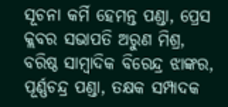ସୂଚନା କର୍ମି ହେମନ୍ତ ପଣ୍ଡା, ପ୍ରେସ କ୍ଲବର ସଭାପତି ଅରୁଣ ମିଶ୍ର, ବରିଷ୍ଠ ସାମ୍ବାଦିକ ବିରେନ୍ଦ୍ର ଝାଙ୍କର, ପୂର୍ଣ୍ଣଚନ୍ଦ୍ର ପଣ୍ଡା, ତକ୍ଷକ ସମ୍ପାଦକ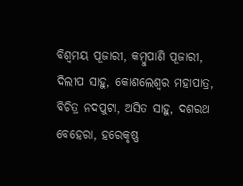ବିଶ୍ୱମୟ ପୂଜାରୀ, କମ୍ବୁପାଣି ପୂଜାରୀ, ଦିଲୀପ ସାହୁ, କୋଶଲେଶ୍ୱର ମହାପାତ୍ର, ବିଚିତ୍ର ନଦପୁଟା, ଅସିତ ସାହୁ, ଦଶରଥ ବେହେରା, ହରେକୃଷ୍ଣ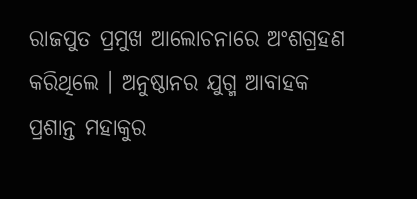ରାଜପୁତ ପ୍ରମୁଖ ଆଲୋଚନାରେ ଅଂଶଗ୍ରହଣ କରିଥିଲେ । ଅନୁଷ୍ଠାନର ଯୁଗ୍ମ ଆବାହକ ପ୍ରଶାନ୍ତ ମହାକୁର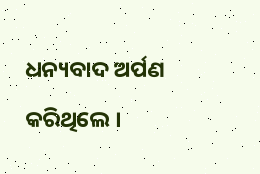ଧନ୍ୟବାଦ ଅର୍ପଣ କରିଥିଲେ ।